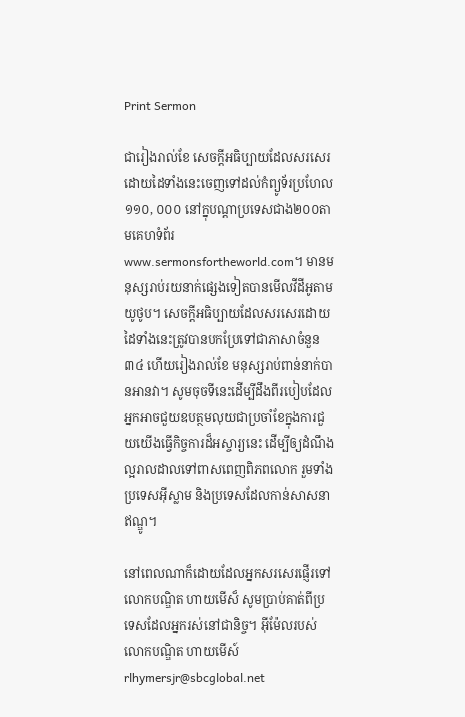Print Sermon

ជារៀងរាល់ខែ សេចក្ដីអធិប្បាយដែលសរសេរដោយដៃទាំងនេះចេញទៅដល់កំព្យូទ័រប្រហែល១១០, ០០០ នៅក្នុបណ្ដាប្រទេសជាង២០០តាមគេហទំព័រwww.sermonsfortheworld.com។ មានមនុស្សរាប់រយនាក់ផ្សេងទៀតបានមើលវីដីអូតាមយូថូប។ សេចក្ដីអធិប្បាយដែលសរសេរដោយដៃទាំងនេះត្រូវបានបកប្រែទៅជាភាសាចំនួន៣៤ ហើយរៀងរាល់ខែ មនុស្សរាប់ពាន់នាក់បានអានវា។ សូមចុចទីនេះដើម្បីដឹងពីរបៀបដែលអ្នកអាចជួយឧបត្ថមលុយជាប្រចាំខែក្នុងការជួយយើងធ្វើកិច្ចការដ៏អស្ចារ្យនេះ ដើម្បីឲ្យដំណឹងល្អរាលដាលទៅពាសពេញពិភពលោក រួមទាំងប្រទេសអ៊ីស្លាម និងប្រទេសដែលកាន់សាសនាឥណ្ឌូ។

នៅពេលណាក៏ដោយដែលអ្នកសរសេរផ្ញើរទៅលោកបណ្ឌិត ហាយមើស៏ សូមប្រាប់គាត់ពីប្រទេសដែលអ្នករស់នៅជានិច្ច។ អ៊ីម៉ែលរបស់លោកបណ្ឌិត ហាយមើស៍rlhymersjr@sbcglobal.net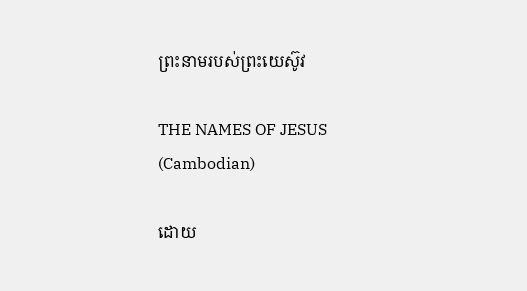ព្រះនាមរបស់ព្រះយេស៊ូវ

THE NAMES OF JESUS
(Cambodian)

ដោយ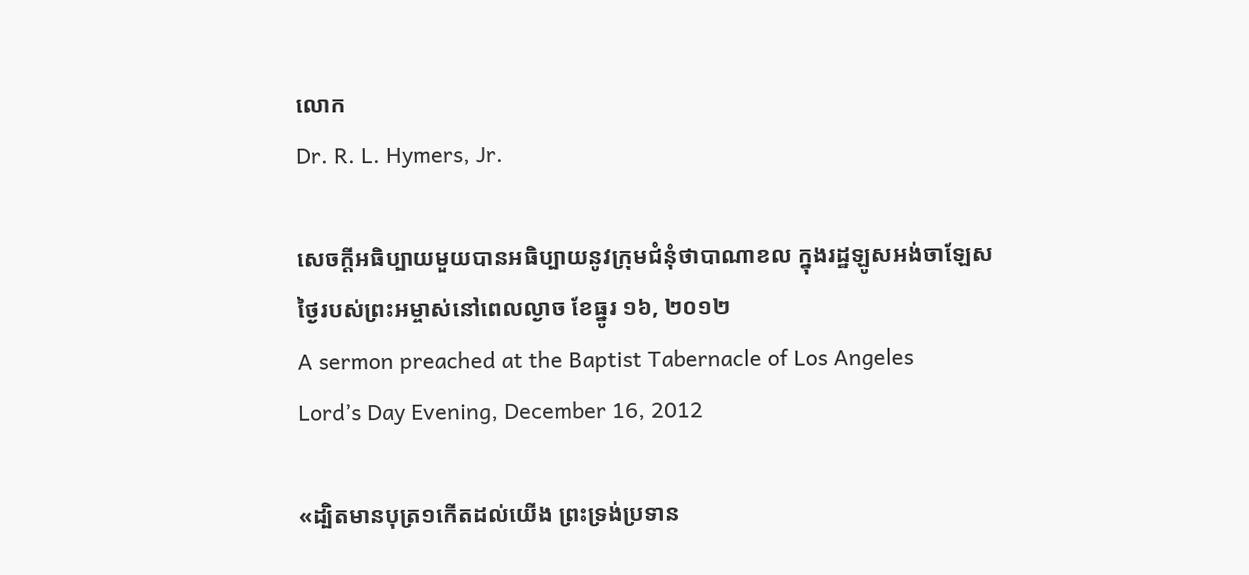លោក
Dr. R. L. Hymers, Jr.

សេចក្ដីអធិប្បាយមួយបានអធិប្បាយនូវក្រុមជំនុំថាបាណាខល ក្នុងរដ្ឋឡូសអង់ចាឡែស
ថ្ងៃរបស់ព្រះអម្ចាស់នៅពេលល្ងាច ខែធ្នូរ ១៦, ២០១២
A sermon preached at the Baptist Tabernacle of Los Angeles
Lord’s Day Evening, December 16, 2012

«ដ្បិតមានបុត្រ១កើតដល់យើង ព្រះទ្រង់ប្រទាន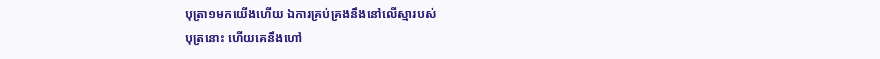បុត្រា១មកយើងហើយ ឯការគ្រប់គ្រងនឹងនៅលើស្មារបស់
បុត្រនោះ ហើយគេនឹងហៅ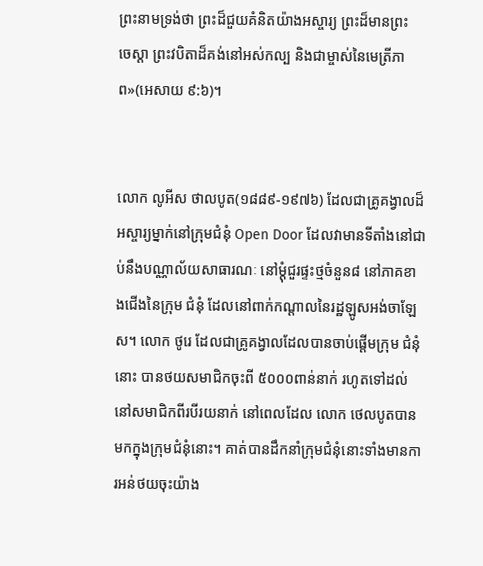ព្រះនាមទ្រង់ថា ព្រះដ៏ជួយគំនិតយ៉ាងអស្ចារ្យ ព្រះដ៏មានព្រះ
ចេស្តា ព្រះវបិតាដ៏គង់នៅអស់កល្ប និងជាម្ចាស់នៃមេត្រីភាព»(អេសាយ ៩:៦)។


លោក លូអីស ថាលបូត(១៨៨៩-១៩៧៦) ដែលជាគ្រូគង្វាលដ៏អស្ចារ្យម្នាក់នៅក្រុមជំនុំ Open Door ដែលវាមានទីតាំងនៅជាប់នឹងបណ្ណាល័យសាធារណៈ នៅម្ដុំជួរផ្ទះថ្មចំនួន៨ នៅភាគខាងជើងនៃក្រុម ជំនុំ ដែលនៅពាក់កណ្ដាលនៃរដ្ឋឡូសអង់ចាឡែស។ លោក ថូរេ ដែលជាគ្រូគង្វាលដែលបានចាប់ផ្ដើមក្រុម ជំនុំនោះ បានថយសមាជិកចុះពី ៥០០០ពាន់នាក់ រហូតទៅដល់នៅសមាជិកពីរបីរយនាក់ នៅពេលដែល លោក ថេលបូតបានមកក្នុងក្រុមជំនុំនោះ។ គាត់បានដឹកនាំក្រុមជំនុំនោះទាំងមានការអន់ថយចុះយ៉ាង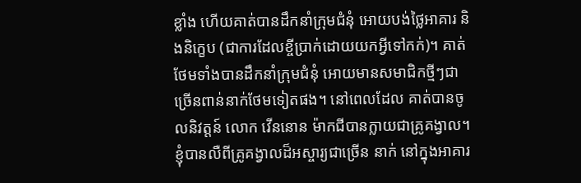ខ្លាំង ហើយគាត់បានដឹកនាំក្រុមជំនុំ អោយបង់ថ្លៃអាគារ និងនិក្ខេប (ជាការដែលខ្ចីប្រាក់ដោយយកអ្វីទៅកក់)។ គាត់ថែមទាំងបានដឹកនាំក្រុមជំនុំ អោយមានសមាជិកថ្មីៗជាច្រើនពាន់នាក់ថែមទៀតផង។ នៅពេលដែល គាត់បានចូលនិវត្ដន៍ លោក វើននោន ម៉ាកជីបានក្លាយជាគ្រូគង្វាល។ ខ្ញុំបានលឺពីគ្រូគង្វាលដ៏អស្ចារ្យជាច្រើន នាក់ នៅក្នុងអាគារ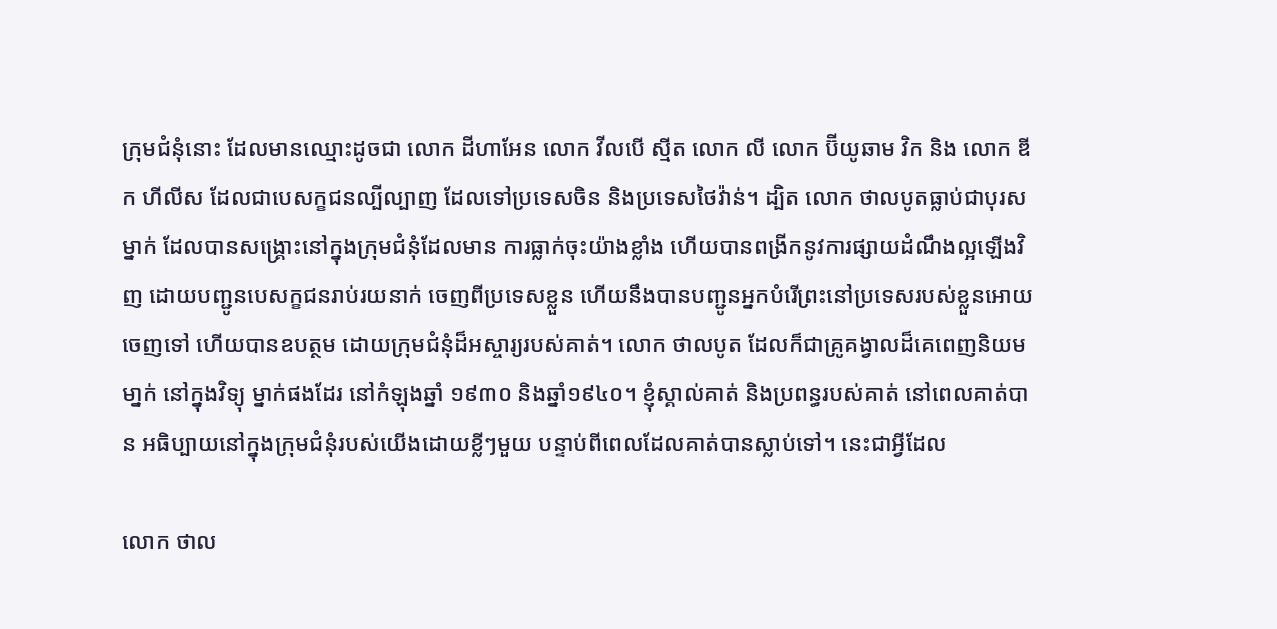ក្រុមជំនុំនោះ ដែលមានឈ្មោះដូចជា លោក ដីហាអែន លោក វីលបើ ស្មីត លោក លី លោក ប៊ីយូឆាម វិក និង លោក ឌីក ហីលីស ដែលជាបេសក្ខជនល្បីល្បាញ ដែលទៅប្រទេសចិន និងប្រទេសថៃវ៉ាន់។ ដ្បិត លោក ថាលបូតធ្លាប់ជាបុរសម្នាក់ ដែលបានសង្គ្រោះនៅក្នុងក្រុមជំនុំដែលមាន ការធ្លាក់ចុះយ៉ាងខ្លាំង ហើយបានពង្រីកនូវការផ្សាយដំណឹងល្អឡើងវិញ ដោយបញ្ជូនបេសក្ខជនរាប់រយនាក់ ចេញពីប្រទេសខ្លួន ហើយនឹងបានបញ្ជូនអ្នកបំរើព្រះនៅប្រទេសរបស់ខ្លួនអោយចេញទៅ ហើយបានឧបត្ថម ដោយក្រុមជំនុំដ៏អស្ចារ្យរបស់គាត់។ លោក ថាលបូត ដែលក៏ជាគ្រូគង្វាលដ៏គេពេញនិយមមា្នក់ នៅក្នុងវិទ្យុ ម្នាក់ផងដែរ នៅកំឡុងឆ្នាំ ១៩៣០ និងឆ្នាំ១៩៤០។ ខ្ញុំស្គាល់គាត់ និងប្រពន្ធរបស់គាត់ នៅពេលគាត់បាន អធិប្បាយនៅក្នុងក្រុមជំនុំរបស់យើងដោយខ្លីៗមួយ បន្ទាប់ពីពេលដែលគាត់បានស្លាប់ទៅ។ នេះជាអ្វីដែល

លោក ថាល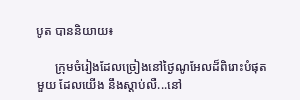បូត បាននិយាយ៖

      ក្រុមចំរៀងដែលច្រៀងនៅថ្ងៃណូអែលដ៏ពិរោះបំផុតមួយ ដែលយើង នឹងស្ដាប់លឺ...នៅ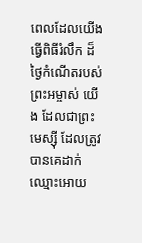ពេលដែលយើងធ្វើពិធីរំលឹក ដ៏ថ្ងៃកំណើតរបស់ព្រះអម្ចាស់ យើង ដែលជាព្រះមេស្ស៊ី ដែលត្រូវបានគេដាក់ឈ្មោះអោយ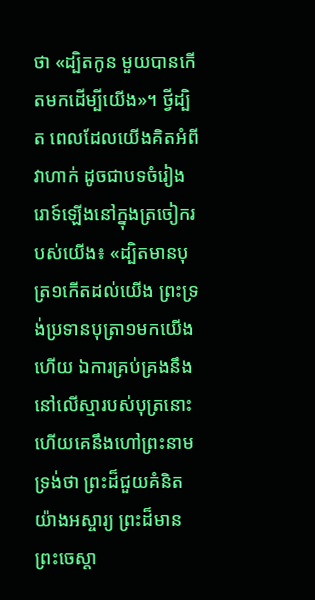ថា «ដ្បិតកូន មួយបានកើតមកដើម្បីយើង»។ ថ្វីដ្បិត ពេលដែលយើងគិតអំពី វាហាក់ ដូចជាបទចំរៀងរោទ៍ឡើងនៅក្នុងត្រចៀករបស់យើង៖ «ដ្បិតមានបុត្រ១កើតដល់យើង ព្រះទ្រង់ប្រទានបុត្រា១មកយើងហើយ ឯការគ្រប់គ្រងនឹងនៅលើស្មារបស់បុត្រនោះ ហើយគេនឹងហៅព្រះនាមទ្រង់ថា ព្រះដ៏ជួយគំនិតយ៉ាងអស្ចារ្យ ព្រះដ៏មានព្រះចេស្តា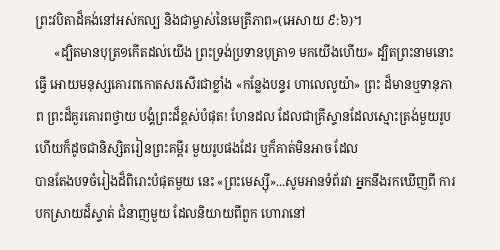ព្រះវបិតាដ៏គង់នៅអស់កល្ប និងជាម្ចាស់នៃមេត្រីភាព»(អេសាយ ៩:៦)។
      «ដ្បិតមានបុត្រ១កើតដល់យើង ព្រះទ្រង់ប្រទានបុត្រា១ មកយើងហើយ» ដ្បិតព្រះនាមនោះ ធ្វើ អោយមនុស្សគោរពកោតសរសើរជាខ្លាំង «កន្លែងបន្ទរ ហាលេលូយ៉ា» ព្រះ ដ៏មានឬទានុភាព ព្រះដ៏គួរគោរពថ្វាយ បង្គំព្រះដ៏ខ្ពស់បំផុត! ហែនដល ដែលជាគ្រីស្ទានដែលស្មោះត្រង់មួយរូប ហើយក៏ដូចជានិស្សិតរៀនព្រះគម្ពីរ មួយរូបផងដែរ ឬក៏គាត់មិនអាច ដែល
បានតែងបទចំរៀងដ៏ពិរោះបំផុតមួយ នេះ «ព្រះមេស្ស៊ី»...សូមអានទំព័រវា អ្នកនឹងរកឃើញពី ការបកស្រាយដ៏ស្ទាត់ ជំនាញមួយ ដែលនិយាយពីពួក ហោរានៅ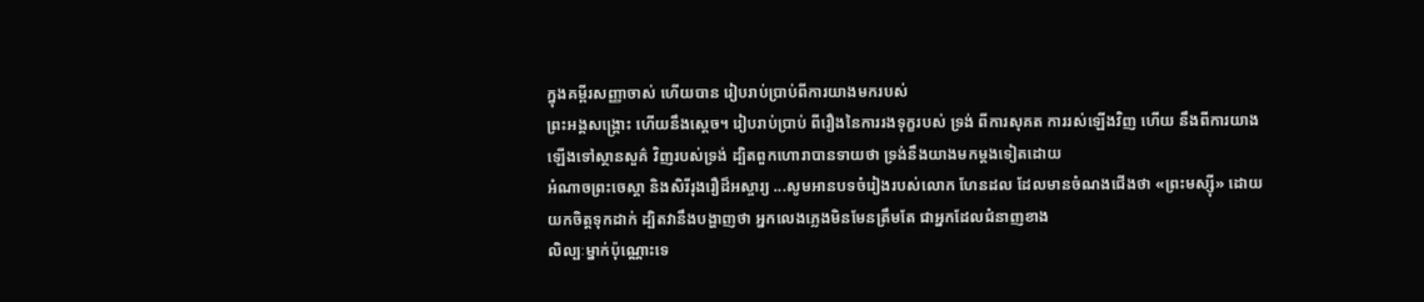ក្នុងគម្ពីរសញ្ញាចាស់ ហើយបាន រៀបរាប់ប្រាប់ពីការយាងមករបស់
ព្រះអង្គសង្រ្គោះ ហើយនឹងស្ដេច។ រៀបរាប់ប្រាប់ ពីរឿងនៃការរងទុក្ខរបស់ ទ្រង់ ពីការសុគត ការរស់ឡើងវិញ ហើយ នឹងពីការយាងឡើងទៅស្ថានសួគ៌ វិញរបស់ទ្រង់ ដ្បិតពួកហោរាបានទាយថា ទ្រង់នឹងយាងមកម្ដងទៀតដោយ
អំណាចព្រះចេស្ដា និងសិរីរុងរឿដ៏អស្ចារ្យ ...សូមអានបទចំរៀងរបស់លោក ហែនដល ដែលមានចំណងជើងថា «ព្រះមស្ស៊ី» ដោយយកចិត្ដទុកដាក់ ដ្បិតវានឹងបង្ហាញថា អ្នកលេងភ្លេងមិនមែនត្រឹមតែ ជាអ្នកដែលជំនាញខាង
លិល្បៈម្នាក់ប៉ុណ្ណោះទេ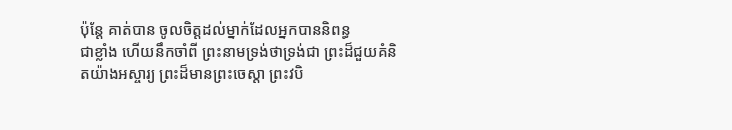ប៉ុន្ដែ គាត់បាន ចូលចិត្តដល់ម្នាក់ដែលអ្នកបាននិពន្ធ
ជាខ្លាំង ហើយនឹកចាំពី ព្រះនាមទ្រង់ថាទ្រង់ជា ព្រះដ៏ជួយគំនិតយ៉ាងអស្ចារ្យ ព្រះដ៏មានព្រះចេស្តា ព្រះវបិ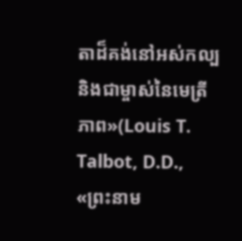តាដ៏គង់នៅអស់កល្ប និងជាម្ចាស់នៃមេត្រីភាព»(Louis T. Talbot, D.D., «ព្រះនាម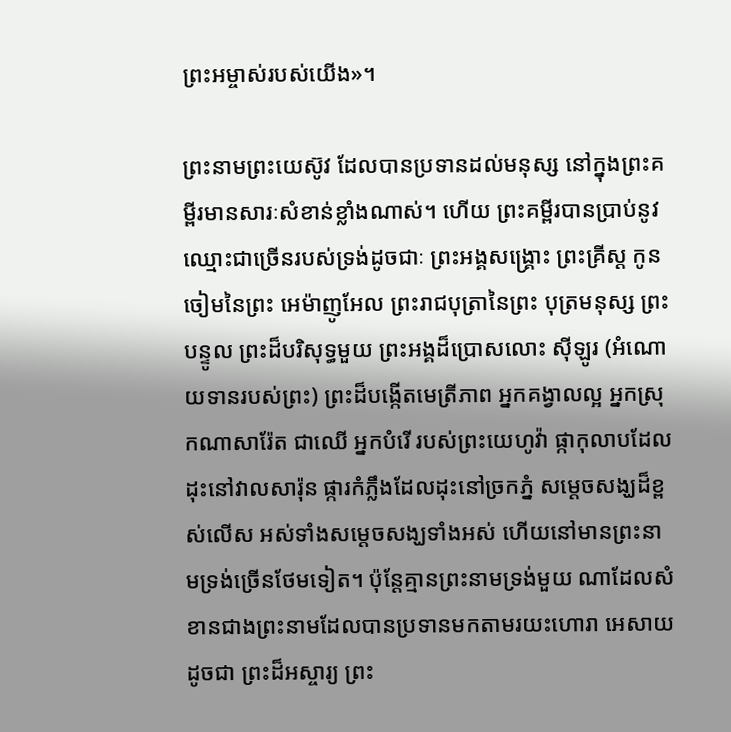ព្រះអម្ចាស់របស់យើង»។

ព្រះនាមព្រះយេស៊ូវ ដែលបានប្រទានដល់មនុស្ស នៅក្នុងព្រះគម្ពីរមានសារៈសំខាន់ខ្លាំងណាស់។ ហើយ ព្រះគម្ពីរបានប្រាប់នូវឈ្មោះជាច្រើនរបស់ទ្រង់ដូចជាៈ ព្រះអង្គសង្រ្គោះ ព្រះគ្រីស្ត កូនចៀមនៃព្រះ អេម៉ាញូអែល ព្រះរាជបុត្រានៃព្រះ បុត្រមនុស្ស ព្រះបន្ទូល ព្រះដ៏បរិសុទ្ធមួយ ព្រះអង្គដ៏ប្រោសលោះ ស៊ីឡូរ (អំណោយទានរបស់ព្រះ) ព្រះដ៏បង្កើតមេត្រីភាព អ្នកគង្វាលល្អ អ្នកស្រុកណាសារ៉ែត ជាឈើ អ្នកបំរើ របស់ព្រះយេហូវ៉ា ផ្កាកុលាបដែលដុះនៅវាលសារ៉ុន ផ្ការកំភ្លឹងដែលដុះនៅច្រកភ្នំ សម្ដេចសង្ឃដ៏ខ្ពស់លើស អស់ទាំងសម្ដេចសង្ឃទាំងអស់ ហើយនៅមានព្រះនាមទ្រង់ច្រើនថែមទៀត។ ប៉ុន្ដែគ្មានព្រះនាមទ្រង់មួយ ណាដែលសំខានជាងព្រះនាមដែលបានប្រទានមកតាមរយះហោរា អេសាយ ដូចជា ព្រះដ៏អស្ចារ្យ ព្រះ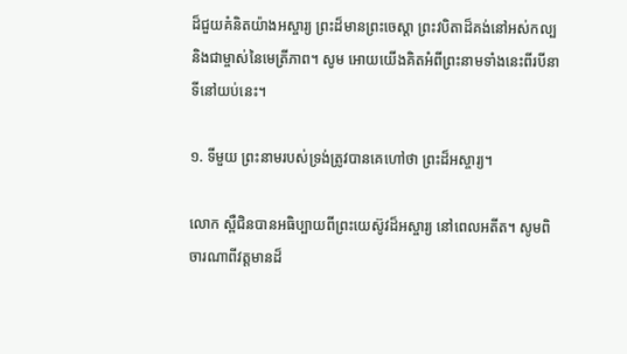ដ៏ជួយគំនិតយ៉ាងអស្ចារ្យ ព្រះដ៏មានព្រះចេស្តា ព្រះវបិតាដ៏គង់នៅអស់កល្ប និងជាម្ចាស់នៃមេត្រីភាព។ សូម អោយយើងគិតអំពីព្រះនាមទាំងនេះពីរបីនាទីនៅយប់នេះ។

១. ទីមួយ ព្រះនាមរបស់ទ្រង់ត្រូវបានគេហៅថា ព្រះដ៏អស្ចារ្យ។

លោក ស្ពឺជិនបានអធិប្បាយពីព្រះយេស៊ូវដ៏អស្ចារ្យ នៅពេលអតីត។ សូមពិចារណាពីវត្ដមានដ៏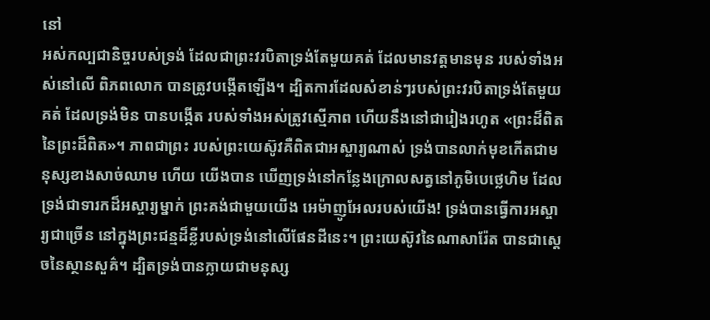នៅ
អស់កល្បជានិច្ចរបស់ទ្រង់ ដែលជាព្រះវរបិតាទ្រង់តែមួយគត់ ដែលមានវត្ដមានមុន របស់ទាំងអស់នៅលើ ពិភពលោក បានត្រូវបង្កើតឡើង។ ដ្បិតការដែលសំខាន់ៗរបស់ព្រះវរបិតាទ្រង់តែមួយគត់ ដែលទ្រង់មិន បានបង្កើត របស់ទាំងអស់ត្រូវស្មើភាព ហើយនឹងនៅជារៀងរហូត «ព្រះដ៏ពិតនៃព្រះដ៏ពិត»។ ភាពជាព្រះ របស់ព្រះយេស៊ូវគឺពិតជាអស្ចារ្យណាស់ ទ្រង់បានលាក់មុខកើតជាមនុស្សខាងសាច់ឈាម ហើយ យើងបាន ឃើញទ្រង់នៅកន្លែងក្រោលសត្វនៅភូមិបេថ្លេហិម ដែលទ្រង់ជាទារកដ៏អស្ចារ្យម្នាក់ ព្រះគង់ជាមួយយើង អេម៉ាញូអែលរបស់យើង! ទ្រង់បានធ្វើការអស្ចារ្យជាច្រើន នៅក្នុងព្រះជន្មដ៏ខ្លីរបស់ទ្រង់នៅលើផែនដីនេះ។ ព្រះយេស៊ូវនៃណាសារ៉ែត បានជាស្ដេចនៃស្ថានសួគ៌។ ដ្បិតទ្រង់បានក្លាយជាមនុស្ស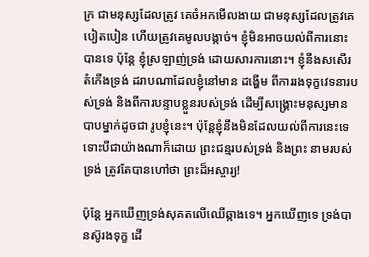ក្រ ជាមនុស្សដែលត្រូវ គេចំអកមើលងាយ ជាមនុស្សដែលត្រូវគេបៀតបៀន ហើយត្រូវគេមូលបង្កាច់។ ខ្ញុំមិនអាចយល់ពីការនោះ បានទេ ប៉ុន្ដែ ខ្ញុំស្រឡាញ់ទ្រង់ ដោយសារការនោះ។ ខ្ញុំនឹងសសើរតំកើងទ្រង់ ដរាបណាដែលខ្ញុំនៅមាន ដង្ហើម ពីការរងទុក្ខវេទនារបស់ទ្រង់ និងពីការបន្ទាបខ្លួនរបស់ទ្រង់ ដើម្បីសង្រ្គោះមនុស្សមានបាបម្នាក់ដូចជា រូបខ្ញុំនេះ។ ប៉ុន្ដែខ្ញុំនឹងមិនដែលយល់ពីការនេះទេ ទោះបីជាយ៉ាងណាក៏ដោយ ព្រះជន្មរបស់ទ្រង់ និងព្រះ នាមរបស់ទ្រង់ ត្រូវតែបានហៅថា ព្រះដ៏អស្ចារ្យ!

ប៉ុន្ដែ អ្នកឃើញទ្រង់សុគតលើឈើឆ្កាងទេ។ អ្នកឃើញទេ ទ្រង់បានស៊ូរងទុក្ខ ដើ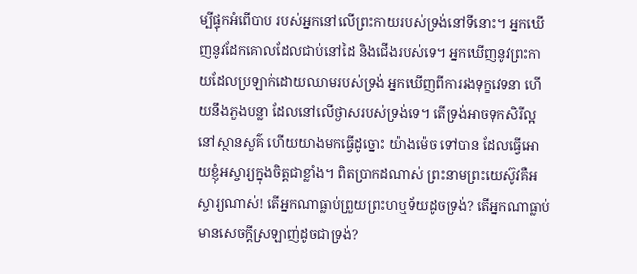ម្បីផ្ទុកអំពើបាប របស់អ្នកនៅលើព្រះកាយរបស់ទ្រង់នៅទីនោះ។ អ្នកឃើញនូវដែកគោលដែលជាប់នៅដៃ និងជើងរបស់ទេ។ អ្នកឃើញនូវព្រះកាយដែលប្រឡាក់ដោយឈាមរបស់ទ្រង់ អ្នកឃើញពីការរងទុក្ខវេទនា ហើយនឹងភួងបន្លា ដែលនៅលើថ្ងាសរបស់ទ្រង់ទេ។ តើទ្រង់អាចទុកសិរីល្អនៅស្ថានសួគ៌ ហើយយាងមកធ្វើដូច្នោះ យ៉ាងម៉េច ទៅបាន ដែលធ្វើអោយខ្ញុំអស្ចារ្យក្នុងចិត្ដជាខ្លាំង។ ពិតប្រាកដណាស់ ព្រះនាមព្រះយេស៊ូវគឺអស្ចារ្យណាស់! តើអ្នកណាធ្លាប់ព្រួយព្រះហឬទ័យដូចទ្រង់? តើអ្នកណាធ្លាប់មានសេចក្ដីស្រឡាញ់ដូចជាទ្រង់?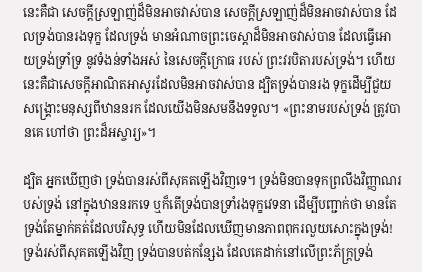នេះគឺជា សេចក្ដីស្រឡាញ់ដ៏មិនអាចវាស់បាន សេចក្ដីស្រឡាញ់ដ៏មិនអាចវាស់បាន ដែលទ្រង់បានរងទុក្ខ ដែលទ្រង់ មានអំណាចព្រះចេស្ដាដ៏មិនអាចវាស់បាន ដែលធ្វើអោយទ្រង់ទ្រាំទ្រ នូវទំងន់ទាំងអស់ នៃសេចក្ដីក្រោធ របស់ ព្រះវរបិតារបស់ទ្រង់។ ហើយនេះគឺជាសេចក្ដីអាណិតអាសូរដែលមិនអាចវាស់បាន ដ្បិតទ្រង់បានរង ទុក្ខដើម្បីជួយសង្រ្គោះមនុស្សពីឋាននរក ដែលយើងមិនសមនឹងទទួល។ «ព្រះនាមរបស់ទ្រង់ ត្រូវបានគេ ហៅថា ព្រះដ៏អស្ចារ្យ»។

ដ្បិត អ្នកឃើញថា ទ្រង់បានរស់ពីសុគតឡើងវិញទេ។ ទ្រង់មិនបានទុកព្រលឹងវិញ្ញាណរបស់ទ្រង់ នៅក្នុងឋាននរកទេ ឬក៏តើទ្រង់បានទ្រាំរងទុក្ខវេទនា ដើម្បីបញ្ជាក់ថា មានតែទ្រង់តែម្នាក់គត់ដែលបរិសុទ្ធ ហើយមិនដែលឃើញមានភាពពុករលួយសោះក្នុងទ្រង់! ទ្រង់រស់ពីសុគតឡើងវិញ ទ្រង់បានបត់កន្សែង ដែលគេដាក់នៅលើព្រះភ័ក្រ្ដទ្រង់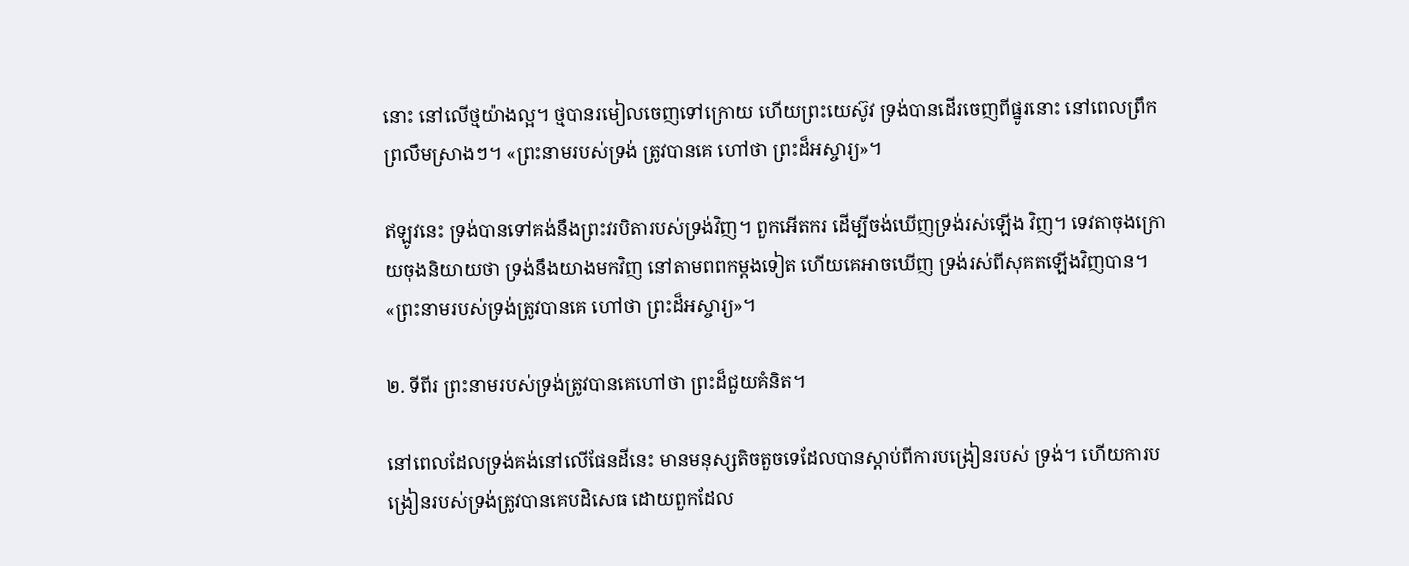នោះ នៅលើថ្មយ៉ាងល្អ។ ថ្មបានរមៀលចេញទៅក្រោយ ហើយព្រះយេស៊ូវ ទ្រង់បានដើរចេញពីផ្នូរនោះ នៅពេលព្រឹកព្រលឹមស្រាងៗ។ «ព្រះនាមរបស់ទ្រង់ ត្រូវបានគេ ហៅថា ព្រះដ៏អស្ចារ្យ»។

ឥឡូវនេះ ទ្រង់បានទៅគង់នឹងព្រះវរបិតារបស់ទ្រង់វិញ។ ពួកអើតករ ដើម្បីចង់ឃើញទ្រង់រស់ឡើង វិញ។ ទេវតាចុងក្រោយចុងនិយាយថា ទ្រង់នឹងយាងមកវិញ នៅតាមពពកម្ដងទៀត ហើយគេអាចឃើញ ទ្រង់រស់ពីសុគតឡើងវិញបាន។ «ព្រះនាមរបស់ទ្រង់ត្រូវបានគេ ហៅថា ព្រះដ៏អស្ចារ្យ»។

២. ទីពីរ ព្រះនាមរបស់ទ្រង់ត្រូវបានគេហៅថា ព្រះដ៏ជួយគំនិត។

នៅពេលដែលទ្រង់គង់នៅលើផែនដីនេះ មានមនុស្សតិចតួចទេដែលបានស្ដាប់ពីការបង្រៀនរបស់ ទ្រង់។ ហើយការបង្រៀនរបស់ទ្រង់ត្រូវបានគេបដិសេធ ដោយពួកដែល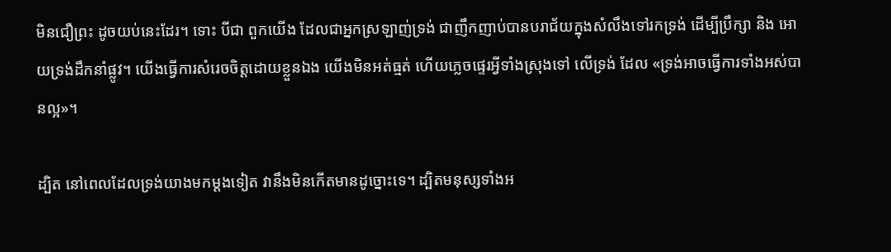មិនជឿព្រះ ដូចយប់នេះដែរ។ ទោះ បីជា ពួកយើង ដែលជាអ្នកស្រឡាញ់ទ្រង់ ជាញឹកញាប់បានបរាជ័យក្នុងសំលឹងទៅរកទ្រង់ ដើម្បីប្រឹក្សា និង អោយទ្រង់ដឹកនាំផ្លូវ។ យើងធ្វើការសំរេចចិត្ដដោយខ្លួនឯង យើងមិនអត់ធ្មត់ ហើយភ្លេចផ្ទេរអ្វីទាំងស្រុងទៅ លើទ្រង់ ដែល «ទ្រង់អាចធ្វើការទាំងអស់បានល្អ»។

ដ្បិត នៅពេលដែលទ្រង់យាងមកម្ដងទៀត វានឹងមិនកើតមានដូច្នោះទេ។ ដ្បិតមនុស្សទាំងអ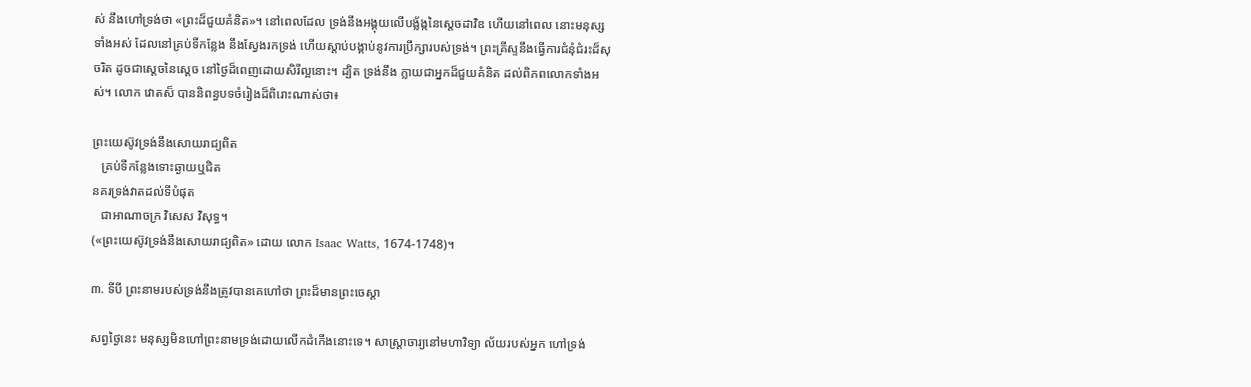ស់ នឹងហៅទ្រង់ថា «ព្រះដ៏ជួយគំនិត»។ នៅពេលដែល ទ្រង់នឹងអង្គុយលើបង្ល័ង្កនៃស្ដេចដាវិឌ ហើយនៅពេល នោះមនុស្សទាំងអស់ ដែលនៅគ្រប់ទីកន្លែង នឹងស្វែងរកទ្រង់ ហើយស្ដាប់បង្គាប់នូវការប្រឹក្សារបស់ទ្រង់។ ព្រះគ្រីស្ទនឹងធ្វើការជំនុំជំរះដ៏សុចរិត ដូចជាសេ្ដចនៃស្ដេច នៅថ្ងៃដ៏ពេញដោយសិរីល្អនោះ។ ដ្បិត ទ្រង់នឹង ក្លាយជាអ្នកដ៏ជួយគំនិត ដល់ពិភពលោកទាំងអស់។ លោក វោតស៏ បាននិពន្ធបទចំរៀងដ៏ពិរោះណាស់ថា៖

ព្រះយេស៊ូវទ្រង់នឹងសោយរាជ្យពិត
   គ្រប់ទីកន្លែងទោះឆ្ងាយឬជិត
នគរទ្រង់វាតដល់ទីបំផុត
   ជាអាណាចក្រ វិសេស វិសុទ្ធ។
(«ព្រះយេស៊ូវទ្រង់នឹងសោយរាជ្យពិត» ដោយ លោក Isaac Watts, 1674-1748)។

៣. ទីបី ព្រះនាមរបស់ទ្រង់នឹងត្រូវបានគេហៅថា ព្រះដ៏មានព្រះចេស្តា

សព្វថ្ងៃនេះ មនុស្សមិនហៅព្រះនាមទ្រង់ដោយលើកដំកើងនោះទេ។ សាស្រ្ដាចារ្យនៅមហាវិទ្យា ល័យរបស់អ្នក ហៅទ្រង់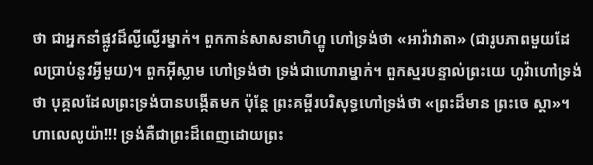ថា ជាអ្នកនាំផ្លូវដ៏ល្ងីល្ងើរម្នាក់។ ពួកកាន់សាសនាហិហ្ឌូ ហៅទ្រង់ថា «អាវ៉ាវាតា» (ជារូបភាពមួយដែលប្រាប់នូវអ្វីមួយ)។ ពួកអ៊ីស្លាម ហៅទ្រង់ថា ទ្រង់ជាហោរាម្នាក់។ ពួកស្មរបន្ទាល់ព្រះយេ ហូវ៉ាហៅទ្រង់ថា បុគ្គលដែលព្រះទ្រង់បានបង្កើតមក ប៉ុន្ដែ ព្រះគម្ពីរបរិសុទ្ធហៅទ្រង់ថា «ព្រះដ៏មាន ព្រះចេ ស្ដា»។ ហាលេលូយ៉ា!!! ទ្រង់គឺជាព្រះដ៏ពេញដោយព្រះ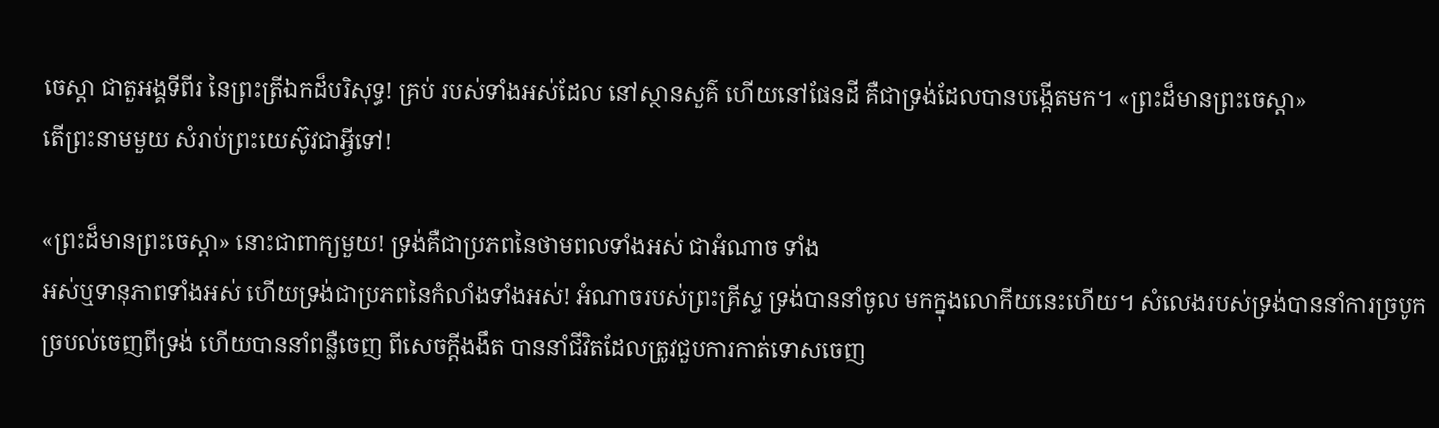ចេស្ដា ជាតួអង្គទីពីរ នៃព្រះត្រីឯកដ៏បរិសុទ្ធ! គ្រប់ របស់ទាំងអស់ដែល នៅស្ថានសួគ៌ ហើយនៅផែនដី គឺជាទ្រង់ដែលបានបង្កើតមក។ «ព្រះដ៏មានព្រះចេស្ដា»
តើព្រះនាមមួយ សំរាប់ព្រះយេស៊ូវជាអ្វីទៅ!

«ព្រះដ៏មានព្រះចេស្ដា» នោះជាពាក្យមួយ! ទ្រង់គឺជាប្រភពនៃថាមពលទាំងអស់ ជាអំណាច ទាំង
អស់ឬទានុភាពទាំងអស់ ហើយទ្រង់ជាប្រភពនៃកំលាំងទាំងអស់! អំណាចរបស់ព្រះគ្រីស្ទ ទ្រង់បាននាំចូល មកក្នុងលោកីយនេះហើយ។ សំលេងរបស់ទ្រង់បាននាំការច្របូកច្របល់ចេញពីទ្រង់ ហើយបាននាំពន្លឺចេញ ពីសេចក្ដីងងឹត បាននាំជីវិតដែលត្រូវជួបការកាត់ទោសចេញ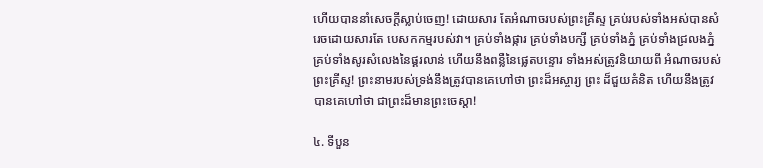ហើយបាននាំសេចក្ដីស្លាប់ចេញ! ដោយសារ តែអំណាចរបស់ព្រះគ្រីស្ទ គ្រប់របស់ទាំងអស់បានសំរេចដោយសារតែ បេសកកម្មរបស់វា។ គ្រប់ទាំងផ្ការ គ្រប់ទាំងបក្សី គ្រប់ទាំងភ្នំ គ្រប់ទាំងជ្រលងភ្នំ គ្រប់ទាំងសូរសំលេងនៃផ្គរលាន់ ហើយនឹងពន្លឺនៃផ្លេតបន្ទោរ ទាំងអស់ត្រូវនិយាយពី អំណាចរបស់ព្រះគ្រីស្ទ! ព្រះនាមរបស់ទ្រង់នឹងត្រូវបានគេហៅថា ព្រះដ៏អស្ចារ្យ ព្រះ ដ៏ជួយគំនិត ហើយនឹងត្រូវបានគេហៅថា ជាព្រះដ៏មានព្រះចេស្ដា!

៤. ទីបួន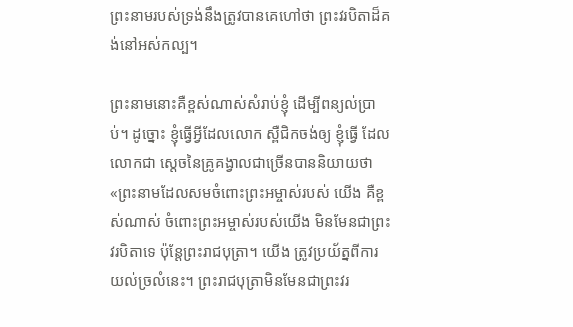ព្រះនាមរបស់ទ្រង់នឹងត្រូវបានគេហៅថា ព្រះវរបិតាដ៏គង់នៅអស់កល្ប។

ព្រះនាមនោះគឺខ្ពស់ណាស់សំរាប់ខ្ញុំ ដើម្បីពន្យល់ប្រាប់។ ដូច្នោះ ខ្ញុំធ្វើអ្វីដែលលោក ស្ពឺជិកចង់ឲ្យ ខ្ញុំធ្វើ ដែលលោកជា ស្ដេចនៃគ្រូគង្វាលជាច្រើនបាននិយាយថា «ព្រះនាមដែលសមចំពោះព្រះអម្ចាស់របស់ យើង គឺខ្ពស់ណាស់ ចំពោះព្រះអម្ចាស់របស់យើង មិនមែនជាព្រះវរបិតាទេ ប៉ុន្ដែព្រះរាជបុត្រា។ យើង ត្រូវប្រយ័ត្នពីការយល់ច្រលំនេះ។ ព្រះរាជបុត្រាមិនមែនជាព្រះវរ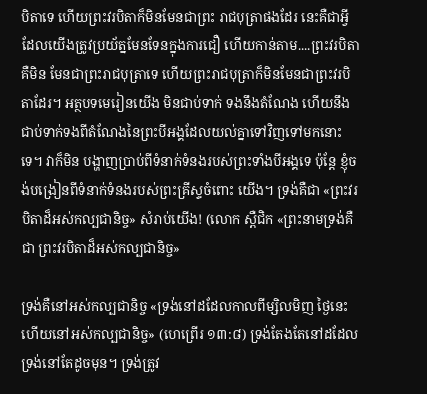បិតាទេ ហើយព្រះវរបិតាក៏មិនមែនជាព្រះ រាជបុត្រាផងដែរ នេះគឺជាអ្វីដែលយើងត្រូវប្រយ័ត្នមែនទែនក្នុងការជឿ ហើយកាន់តាម....ព្រះវរបិតាគឺមិន មែនជាព្រះរាជបុត្រាទេ ហើយព្រះរាជបុត្រាក៏មិនមែនជាព្រះវរបិតាដែរ។ អត្ថបទមេរៀនយើង មិនជាប់ទាក់ ទងនឹងតំណែង ហើយនឹងជាប់ទាក់ទងពីតំណែងនៃព្រះបីអង្គដែលយល់គ្នាទៅវិញទៅមកនោះទេ។ វាក៏មិន បង្ហាញប្រាប់ពីទំនាក់ទំនងរបស់ព្រះទាំងបីអង្គទេ ប៉ុន្ដែ ខ្ញុំចង់បង្រៀនពីទំនាក់ទំនងរបស់ព្រះគ្រីស្ទចំពោះ យើង។ ទ្រង់គឺជា «ព្រះវរបិតាដ៏អស់កល្បជានិច្ច» សំរាប់យើង! (លោក ស្ពឺជិក «ព្រះនាមទ្រង់គឺជា ព្រះវរបិតាដ៏អស់កល្បជានិច្ច»

ទ្រង់គឺនៅអស់កល្បជានិច្ច «ទ្រង់នៅដដែលកាលពីម្សិលមិញ ថ្ងៃនេះ ហើយនៅអស់កល្បជានិច្ច» (ហេព្រើរ ១៣:៨) ទ្រង់តែងតែនៅដដែល ទ្រង់នៅតែដូចមុន។ ទ្រង់ត្រូវ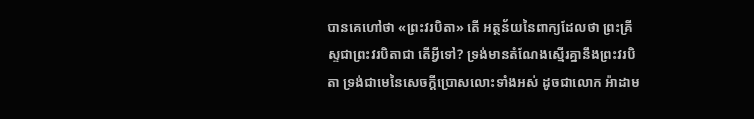បានគេហៅថា «ព្រះវរបិតា» តើ អត្ថន័យនៃពាក្យដែលថា ព្រះគ្រីស្ទជាព្រះវរបិតាជា តើអ្វីទៅ? ទ្រង់មានតំណែងស្មើរគ្នានឹងព្រះវរបិតា ទ្រង់ជាមេនៃសេចក្ដីប្រោសលោះទាំងអស់ ដូចជាលោក អ៉ាដាម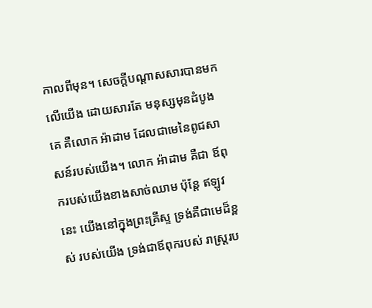កាលពីមុន។ សេចក្ដីបណ្ដាសសារបានមក លើយើង ដោយសារតែ មនុស្សមុនដំបូងគេ គឺលោក អ៉ាដាម ដែលជាមេនៃពូជសាសន៍របស់យើង។ លោក អ៉ាដាម គឺជា ឪពុករបស់យើងខាងសាច់ឈាម ប៉ុន្ដែ ឥឡូវនេះ យើងនៅក្នុងព្រះគ្រីស្ទ ទ្រង់គឺជាមេដ៏ខ្ពស់ របស់យើង ទ្រង់ជាឪពុករបស់ រាស្រ្ដរប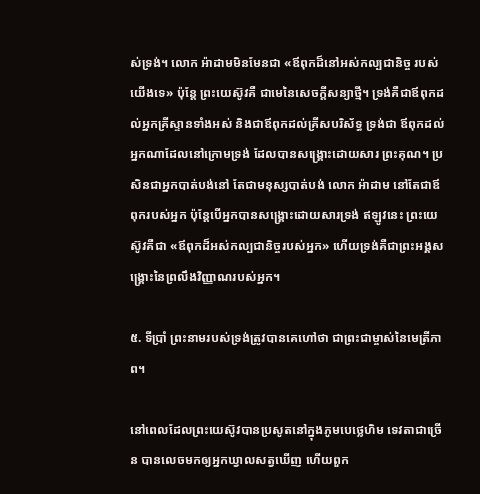ស់ទ្រង់។ លោក អ៉ាដាមមិនមែនជា «ឪពុកដ៏នៅអស់កល្បជានិច្ច របស់យើងទេ» ប៉ុន្ដែ ព្រះយេស៊ូវគឺ ជាមេនៃសេចក្ដីសន្យាថ្មី។ ទ្រង់គឺជាឪពុកដល់អ្នកគ្រីស្ទានទាំងអស់ និងជាឪពុកដល់គ្រីសបរិស័ទ្ធ ទ្រង់ជា ឪពុកដល់អ្នកណាដែលនៅក្រោមទ្រង់ ដែលបានសង្រ្គោះដោយសារ ព្រះគុណ។ ប្រសិនជាអ្នកបាត់បង់នៅ តែជាមនុស្សបាត់បង់ លោក អ៉ាដាម នៅតែជាឪពុករបស់អ្នក ប៉ុន្ដែបើអ្នកបានសង្រ្គោះដោយសារទ្រង់ ឥឡូវនេះ ព្រះយេស៊ូវគឺជា «ឪពុកដ៏អស់កល្បជានិច្ចរបស់អ្នក» ហើយទ្រង់គឺជាព្រះអង្គសង្រ្គោះនៃព្រលឹងវិញ្ញាណរបស់អ្នក។

៥. ទីប្រាំ ព្រះនាមរបស់ទ្រង់ត្រូវបានគេហៅថា ជាព្រះជាម្ចាស់នៃមេត្រីភាព។

នៅពេលដែលព្រះយេស៊ូវបានប្រសូតនៅក្នុងភូមបេថ្លេហិម ទេវតាជាច្រើន បានលេចមកឲ្យអ្នកឃ្វាលសត្វឃើញ ហើយពួក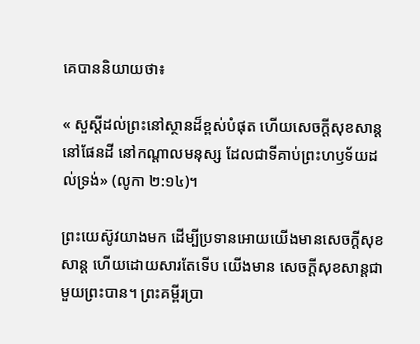គេបាននិយាយថា៖

« សួស្តីដល់ព្រះនៅស្ថានដ៏ខ្ពស់បំផុត ហើយសេចក្តីសុខសាន្តនៅផែនដី នៅកណ្តាលមនុស្ស ដែលជាទីគាប់ព្រះហឫទ័យដល់ទ្រង់» (លូកា ២:១៤)។

ព្រះយេស៊ូវយាងមក ដើម្បីប្រទានអោយយើងមានសេចក្ដីសុខសាន្ដ ហើយដោយសារតែទើប យើងមាន សេចក្ដីសុខសាន្ដជាមួយព្រះបាន។ ព្រះគម្ពីរប្រា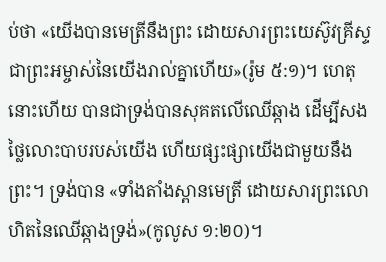ប់ថា «យើងបានមេត្រីនឹងព្រះ ដោយសារព្រះយេស៊ូវគ្រីស្ទ ជាព្រះអម្ចាស់នៃយើងរាល់គ្នាហើយ»(រ៉ូម ៥:១)។ ហេតុនោះហើយ បានជាទ្រង់បានសុគតលើឈើឆ្កាង ដើម្បីសងថ្លៃលោះបាបរបស់យើង ហើយផ្សះផ្សាយើងជាមួយនឹងព្រះ។ ទ្រង់បាន «ទាំងតាំងស្ពានមេត្រី ដោយសារព្រះលោហិតនៃឈើឆ្កាងទ្រង់»(កូលូស ១:២០)។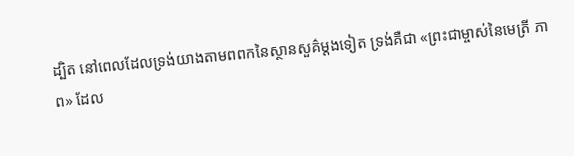ដ្បិត នៅពេលដែលទ្រង់យាងតាមពពកនៃស្ថានសួគ៌ម្ដងទៀត ទ្រង់គឺជា «ព្រះជាម្ចាស់នៃមេត្រី ភាព» ដែល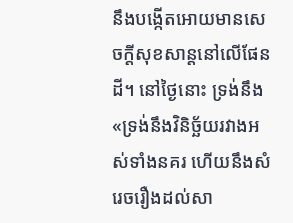នឹងបង្កើតអោយមានសេចក្ដីសុខសាន្ដនៅលើផែនដី។ នៅថ្ងៃនោះ ទ្រង់នឹង «ទ្រង់នឹងវិនិច្ឆ័យរវាងអស់ទាំងនគរ ហើយនឹងសំរេចរឿងដល់សា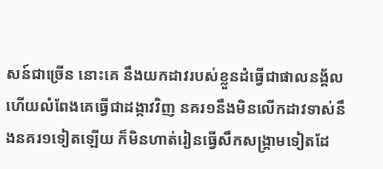សន៍ជាច្រើន នោះគេ នឹងយកដាវរបស់ខ្លួនដំធ្វើជាផាលនង្គ័ល ហើយលំពែងគេធ្វើជាដង្កាវវិញ នគរ១នឹងមិនលើកដាវទាស់នឹងនគរ១ទៀតឡើយ ក៏មិនហាត់រៀនធ្វើសឹកសង្គ្រាមទៀតដែ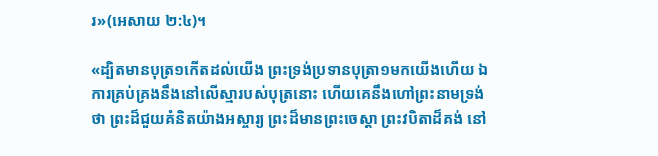រ»(អេសាយ ២:៤)។

«ដ្បិតមានបុត្រ១កើតដល់យើង ព្រះទ្រង់ប្រទានបុត្រា១មកយើងហើយ ឯការគ្រប់គ្រងនឹងនៅលើស្មារបស់បុត្រនោះ ហើយគេនឹងហៅព្រះនាមទ្រង់ថា ព្រះដ៏ជួយគំនិតយ៉ាងអស្ចារ្យ ព្រះដ៏មានព្រះចេស្តា ព្រះវបិតាដ៏គង់ នៅ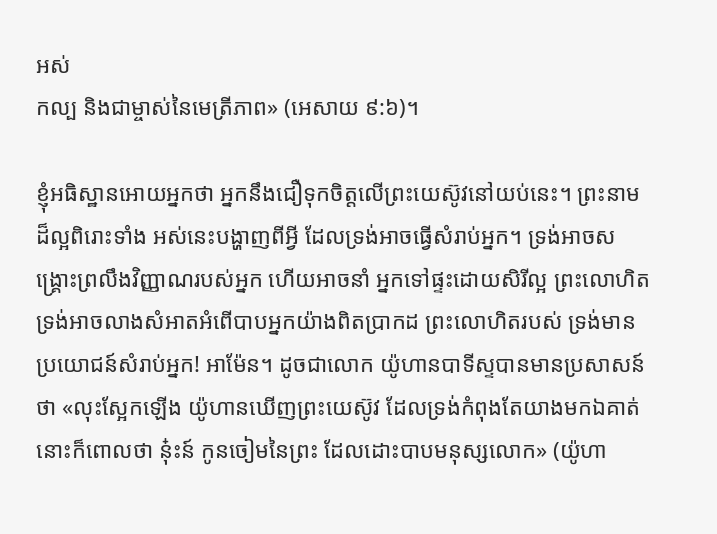អស់
កល្ប និងជាម្ចាស់នៃមេត្រីភាព» (អេសាយ ៩:៦)។

ខ្ញុំអធិស្ឋានអោយអ្នកថា អ្នកនឹងជឿទុកចិត្ដលើព្រះយេស៊ូវនៅយប់នេះ។ ព្រះនាមដ៏ល្អពិរោះទាំង អស់នេះបង្ហាញពីអ្វី ដែលទ្រង់អាចធ្វើសំរាប់អ្នក។ ទ្រង់អាចសង្រ្គោះព្រលឹងវិញ្ញាណរបស់អ្នក ហើយអាចនាំ អ្នកទៅផ្ទះដោយសិរីល្អ ព្រះលោហិតទ្រង់អាចលាងសំអាតអំពើបាបអ្នកយ៉ាងពិតប្រាកដ ព្រះលោហិតរបស់ ទ្រង់មានប្រយោជន៍សំរាប់អ្នក! អាម៉ែន។ ដូចជាលោក យ៉ូហានបាទីស្ទបានមានប្រសាសន៍ថា «លុះស្អែកឡើង យ៉ូហានឃើញព្រះយេស៊ូវ ដែលទ្រង់កំពុងតែយាងមកឯគាត់ នោះក៏ពោលថា នុ៎ះន៍ កូនចៀមនៃព្រះ ដែលដោះបាបមនុស្សលោក» (យ៉ូហា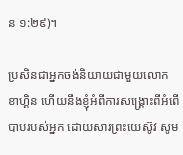ន ១:២៩)។

ប្រសិនជាអ្នកចង់និយាយជាមួយលោក ខាហ្គិន ហើយនឹងខ្ញុំអំពីការសង្រ្គោះពីអំពើបាបរបស់អ្នក ដោយសារព្រះយេស៊ូវ សូម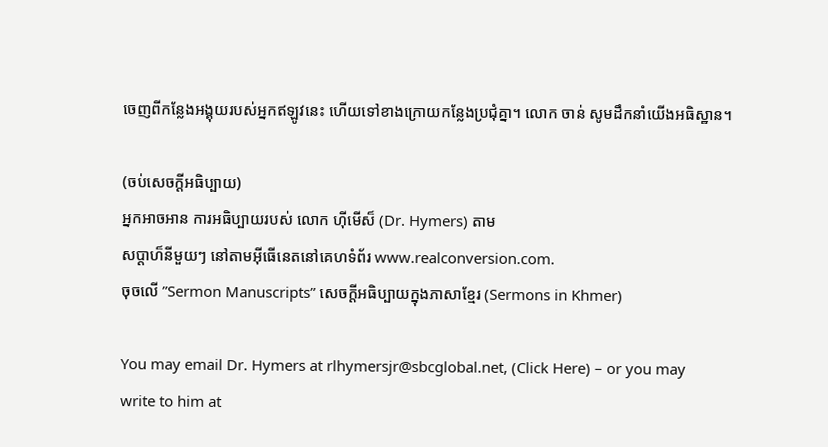ចេញពីកន្លែងអង្គុយរបស់អ្នកឥឡូវនេះ ហើយទៅខាងក្រោយកន្លែងប្រជុំគ្នា។ លោក ចាន់ សូមដឹកនាំយើងអធិស្ឋាន។

(ចប់សេចក្ដីអធិប្បាយ)
អ្នកអាចអាន ការអធិប្បាយរបស់ លោក ហ៊ីមើស៏ (Dr. Hymers) តាម
សប្ដាហ៏នីមួយៗ នៅតាមអ៊ីធើនេតនៅគេហទំព័រ www.realconversion.com.
ចុចលើ ”Sermon Manuscripts” សេចក្ដីអធិប្បាយក្នុងភាសាខ្មែរ (Sermons in Khmer)

You may email Dr. Hymers at rlhymersjr@sbcglobal.net, (Click Here) – or you may
write to him at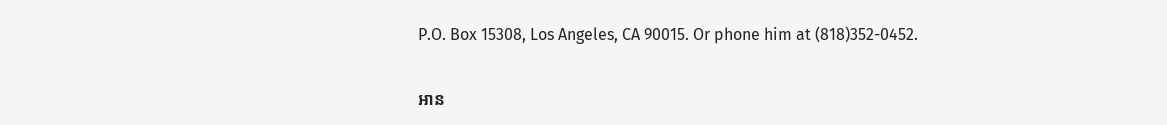P.O. Box 15308, Los Angeles, CA 90015. Or phone him at (818)352-0452.

អាន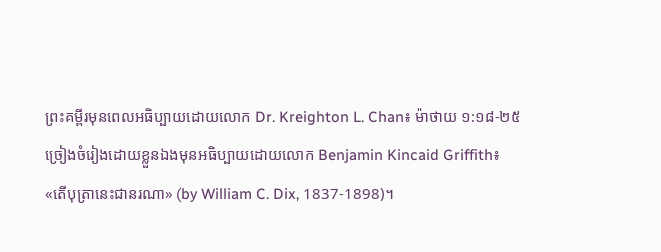ព្រះគម្ពីរមុនពេលអធិប្បាយដោយលោក Dr. Kreighton L. Chan៖ ម៉ាថាយ ១:១៨-២៥
ច្រៀងចំរៀងដោយខ្លួនឯងមុនអធិប្បាយដោយលោក Benjamin Kincaid Griffith៖
«តើបុត្រានេះជានរណា» (by William C. Dix, 1837-1898)។